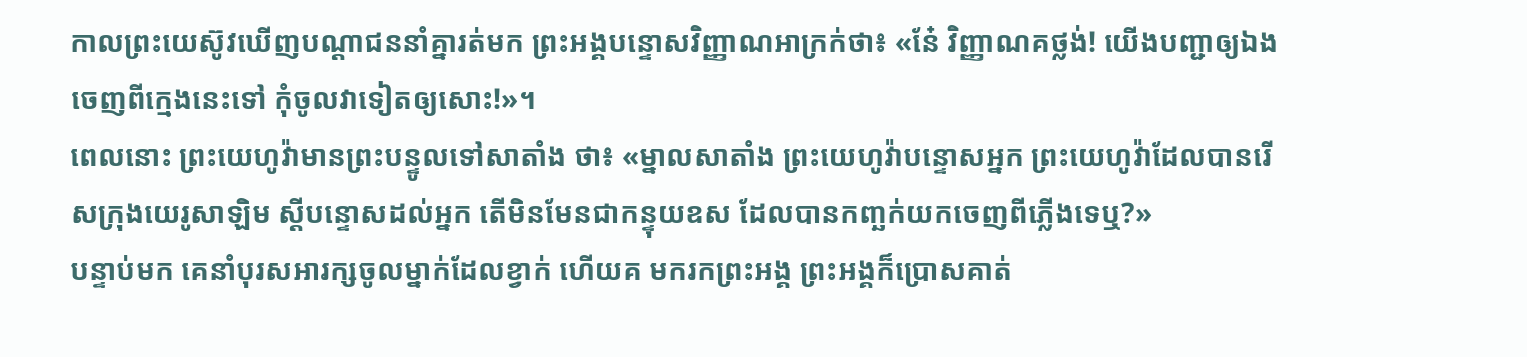កាលព្រះយេស៊ូវឃើញបណ្ដាជននាំគ្នារត់មក ព្រះអង្គបន្ទោសវិញ្ញាណអាក្រក់ថា៖ «នែ៎ វិញ្ញាណគថ្លង់! យើងបញ្ជាឲ្យឯងចេញពីក្មេងនេះទៅ កុំចូលវាទៀតឲ្យសោះ!»។
ពេលនោះ ព្រះយេហូវ៉ាមានព្រះបន្ទូលទៅសាតាំង ថា៖ «ម្នាលសាតាំង ព្រះយេហូវ៉ាបន្ទោសអ្នក ព្រះយេហូវ៉ាដែលបានរើសក្រុងយេរូសាឡិម ស្ដីបន្ទោសដល់អ្នក តើមិនមែនជាកន្ទុយឧស ដែលបានកញ្ឆក់យកចេញពីភ្លើងទេឬ?»
បន្ទាប់មក គេនាំបុរសអារក្សចូលម្នាក់ដែលខ្វាក់ ហើយគ មករកព្រះអង្គ ព្រះអង្គក៏ប្រោសគាត់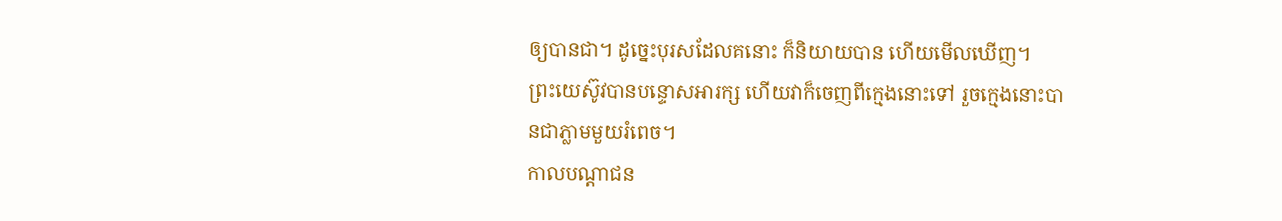ឲ្យបានជា។ ដូច្នេះបុរសដែលគនោះ ក៏និយាយបាន ហើយមើលឃើញ។
ព្រះយេស៊ូវបានបន្ទោសអារក្ស ហើយវាក៏ចេញពីក្មេងនោះទៅ រួចក្មេងនោះបានជាភ្លាមមួយរំពេច។
កាលបណ្តាជន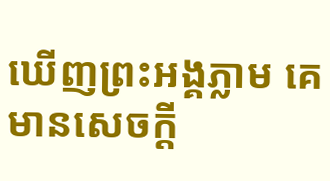ឃើញព្រះអង្គភ្លាម គេមានសេចក្តី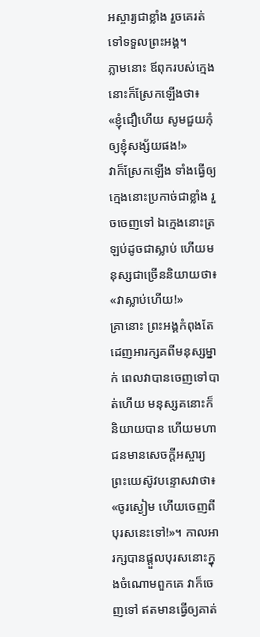អស្ចារ្យជាខ្លាំង រួចគេរត់ទៅទទួលព្រះអង្គ។
ភ្លាមនោះ ឪពុករបស់ក្មេងនោះក៏ស្រែកឡើងថា៖ «ខ្ញុំជឿហើយ សូមជួយកុំឲ្យខ្ញុំសង្ស័យផង!»
វាក៏ស្រែកឡើង ទាំងធ្វើឲ្យក្មេងនោះប្រកាច់ជាខ្លាំង រួចចេញទៅ ឯក្មេងនោះត្រឡប់ដូចជាស្លាប់ ហើយមនុស្សជាច្រើននិយាយថា៖ «វាស្លាប់ហើយ!»
គ្រានោះ ព្រះអង្គកំពុងតែដេញអារក្សគពីមនុស្សម្នាក់ ពេលវាបានចេញទៅបាត់ហើយ មនុស្សគនោះក៏និយាយបាន ហើយមហាជនមានសេចក្តីអស្ចារ្យ
ព្រះយេស៊ូវបន្ទោសវាថា៖ «ចូរស្ងៀម ហើយចេញពីបុរសនេះទៅ!»។ កាលអារក្សបានផ្តួលបុរសនោះក្នុងចំណោមពួកគេ វាក៏ចេញទៅ ឥតមានធ្វើឲ្យគាត់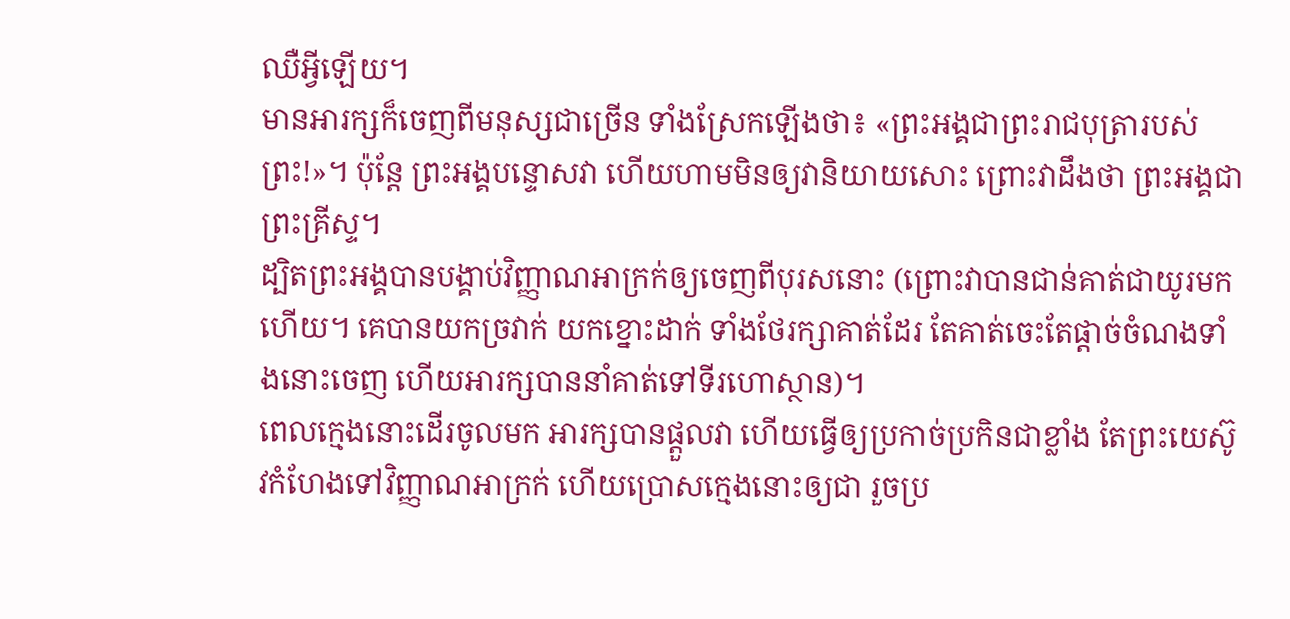ឈឺអ្វីឡើយ។
មានអារក្សក៏ចេញពីមនុស្សជាច្រើន ទាំងស្រែកឡើងថា៖ «ព្រះអង្គជាព្រះរាជបុត្រារបស់ព្រះ!»។ ប៉ុន្តែ ព្រះអង្គបន្ទោសវា ហើយហាមមិនឲ្យវានិយាយសោះ ព្រោះវាដឹងថា ព្រះអង្គជាព្រះគ្រីស្ទ។
ដ្បិតព្រះអង្គបានបង្គាប់វិញ្ញាណអាក្រក់ឲ្យចេញពីបុរសនោះ (ព្រោះវាបានជាន់គាត់ជាយូរមកហើយ។ គេបានយកច្រវាក់ យកខ្នោះដាក់ ទាំងថែរក្សាគាត់ដែរ តែគាត់ចេះតែផ្តាច់ចំណងទាំងនោះចេញ ហើយអារក្សបាននាំគាត់ទៅទីរហោស្ថាន)។
ពេលក្មេងនោះដើរចូលមក អារក្សបានផ្តួលវា ហើយធ្វើឲ្យប្រកាច់ប្រកិនជាខ្លាំង តែព្រះយេស៊ូវកំហែងទៅវិញ្ញាណអាក្រក់ ហើយប្រោសក្មេងនោះឲ្យជា រួចប្រ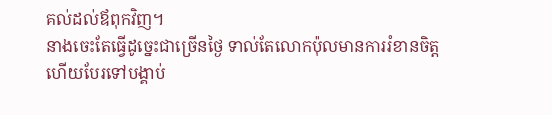គល់ដល់ឪពុកវិញ។
នាងចេះតែធ្វើដូច្នេះជាច្រើនថ្ងៃ ទាល់តែលោកប៉ុលមានការរំខានចិត្ត ហើយបែរទៅបង្គាប់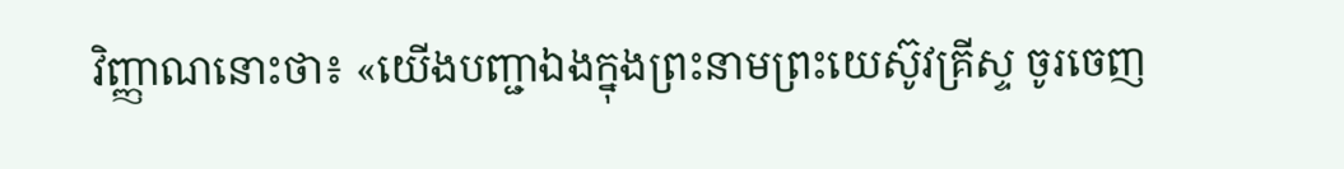វិញ្ញាណនោះថា៖ «យើងបញ្ជាឯងក្នុងព្រះនាមព្រះយេស៊ូវគ្រីស្ទ ចូរចេញ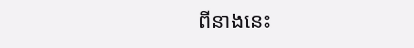ពីនាងនេះ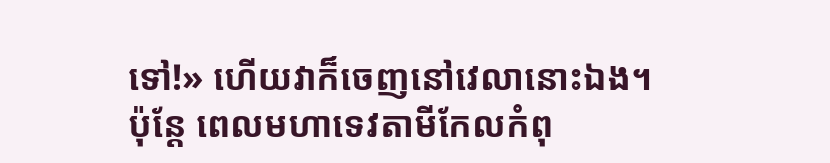ទៅ!» ហើយវាក៏ចេញនៅវេលានោះឯង។
ប៉ុន្តែ ពេលមហាទេវតាមីកែលកំពុ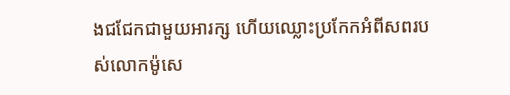ងជជែកជាមួយអារក្ស ហើយឈ្លោះប្រកែកអំពីសពរបស់លោកម៉ូសេ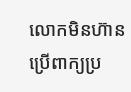លោកមិនហ៊ានប្រើពាក្យប្រ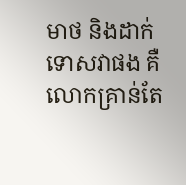មាថ និងដាក់ទោសវាផង គឺលោកគ្រាន់តែ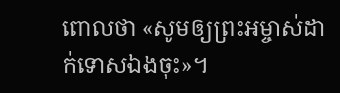ពោលថា «សូមឲ្យព្រះអម្ចាស់ដាក់ទោសឯងចុះ»។